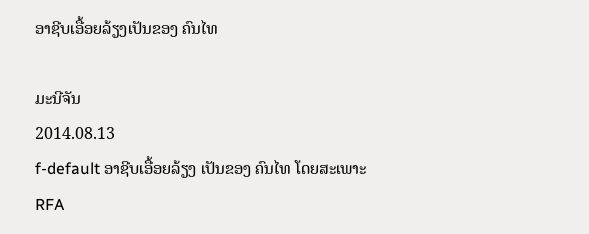ອາຊີບເອື້ອຍລ້ຽງເປັນຂອງ ຄົນໄທ

ມະນີຈັນ
2014.08.13
f-default ອາຊີບເອື້ອຍລ້ຽງ ເປັນຂອງ ຄົນໄທ ໂດຍສະເພາະ
RFA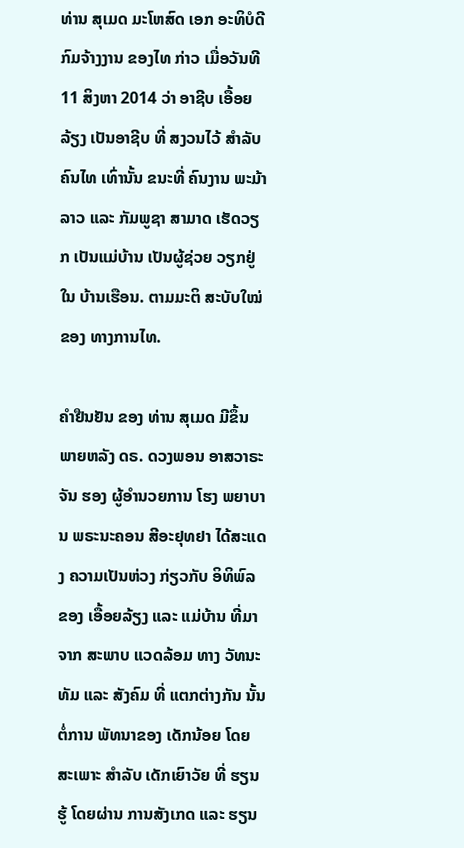ທ່ານ ສຸເມດ ມະໂຫສົດ ເອກ ອະທິບໍດີ ກົມຈ້າງງານ ຂອງໄທ ກ່າວ ເມື່ອວັນທີ 11 ສິງຫາ 2014 ວ່າ ອາຊີບ ເອື້ອຍລ້ຽງ ເປັນອາຊີບ ທີ່ ສງວນໄວ້ ສຳລັບຄົນໄທ ເທົ່ານັ້ນ ຂນະທີ່ ຄົນງານ ພະມ້າ ລາວ ແລະ ກັມພູຊາ ສາມາດ ເຮັດວຽກ ເປັນແມ່ບ້ານ ເປັນຜູ້ຊ່ວຍ ວຽກຢູ່ໃນ ບ້ານເຮືອນ. ຕາມມະຕິ ສະບັບໃໝ່ ຂອງ ທາງການໄທ.

ຄຳຢືນຢັນ ຂອງ ທ່ານ ສຸເມດ ມີຂຶ້ນ ພາຍຫລັງ ດຣ. ດວງພອນ ອາສວາຣະຈັນ ຮອງ ຜູ້ອຳນວຍການ ໂຮງ ພຍາບານ ພຣະນະຄອນ ສີອະຢຸທຢາ ໄດ້ສະແດງ ຄວາມເປັນຫ່ວງ ກ່ຽວກັບ ອິທິພົລ ຂອງ ເອື້ອຍລ້ຽງ ແລະ ແມ່ບ້ານ ທີ່ມາຈາກ ສະພາບ ແວດລ້ອມ ທາງ ວັທນະທັມ ແລະ ສັງຄົມ ທີ່ ແຕກຕ່າງກັນ ນັ້ນ ຕໍ່ການ ພັທນາຂອງ ເດັກນ້ອຍ ໂດຍສະເພາະ ສຳລັບ ເດັກເຍົາວັຍ ທີ່ ຮຽນຮູ້ ໂດຍຜ່ານ ການສັງເກດ ແລະ ຮຽນ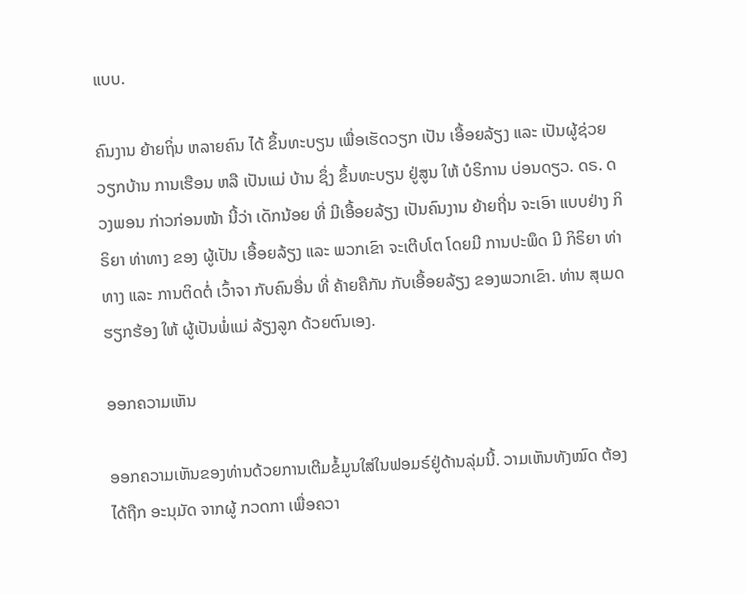ແບບ.

ຄົນງານ ຍ້າຍຖິ່ນ ຫລາຍຄົນ ໄດ້ ຂຶ້ນທະບຽນ ເພື່ອເຮັດວຽກ ເປັນ ເອື້ອຍລ້ຽງ ແລະ ເປັນຜູ້ຊ່ວຍ ວຽກບ້ານ ການເຮືອນ ຫລື ເປັນແມ່ ບ້ານ ຊຶ່ງ ຂຶ້ນທະບຽນ ຢູ່ສູນ ໃຫ້ ບໍຣິການ ບ່ອນດຽວ. ດຣ. ດວງພອນ ກ່າວກ່ອນໜ້າ ນີ້ວ່າ ເດັກນ້ອຍ ທີ່ ມີເອື້ອຍລ້ຽງ ເປັນຄົນງານ ຍ້າຍຖີ່ນ ຈະເອົາ ແບບຢ່າງ ກິຣິຍາ ທ່າທາງ ຂອງ ຜູ້ເປັນ ເອື້ອຍລ້ຽງ ແລະ ພວກເຂົາ ຈະເຕີບໂຕ ໂດຍມີ ການປະພຶດ ມີ ກິຣິຍາ ທ່າທາງ ແລະ ການຕິດຕໍ່ ເວົ້າຈາ ກັບຄົນອື່ນ ທີ່ ຄ້າຍຄືກັນ ກັບເອື້ອຍລ້ຽງ ຂອງພວກເຂົາ. ທ່ານ ສຸເມດ ຮຽກຮ້ອງ ໃຫ້ ຜູ້ເປັນພໍ່ແມ່ ລ້ຽງລູກ ດ້ວຍຕົນເອງ.

ອອກຄວາມເຫັນ

ອອກຄວາມເຫັນຂອງທ່ານດ້ວຍການເຕີມຂໍ້ມູນໃສ່ໃນຟອມຣ໌ຢູ່ດ້ານລຸ່ມນີ້. ວາມເຫັນທັງໝົດ ຕ້ອງໄດ້ຖືກ ອະນຸມັດ ຈາກຜູ້ ກວດກາ ເພື່ອຄວາ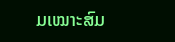ມເໝາະສົມ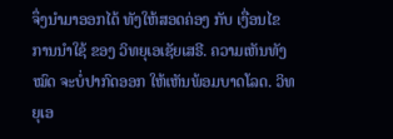ຈຶ່ງນໍາມາອອກໄດ້ ທັງໃຫ້ສອດຄ່ອງ ກັບ ເງື່ອນໄຂ ການນຳໃຊ້ ຂອງ ວິທຍຸເອເຊັຍເສຣີ. ຄວາມເຫັນທັງໝົດ ຈະບໍ່ປາກົດອອກ ໃຫ້ເຫັນພ້ອມບາດໂລດ. ວິທຍຸເອ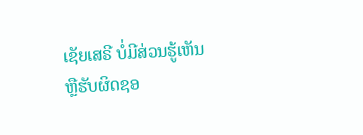ເຊັຍເສຣີ ບໍ່ມີສ່ວນຮູ້ເຫັນ ຫຼືຮັບຜິດຊອ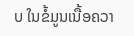ບ ໃນຂໍ້ມູນເນື້ອຄວາ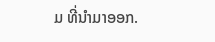ມ ທີ່ນໍາມາອອກ.